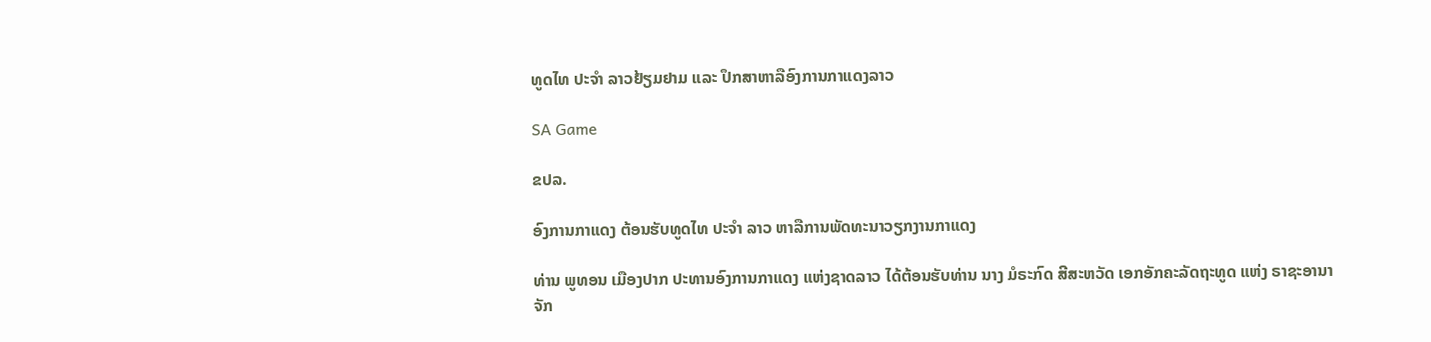ທູດໄທ ປະຈຳ ລາວຢ້ຽມຢາມ ແລະ ປຶກສາຫາລືອົງການກາແດງລາວ

SA Game

ຂປລ.

ອົງການກາແດງ ຕ້ອນຮັບທູດໄທ ປະຈຳ ລາວ ຫາລືການພັດທະນາວຽກງານກາແດງ

ທ່ານ ພູທອນ ເມືອງປາກ ປະທານອົງການກາແດງ ແຫ່ງຊາດລາວ ໄດ້ຕ້ອນຮັບທ່ານ ນາງ ມໍຣະກົດ ສີສະຫວັດ ເອກອັກຄະລັດຖະທູດ ແຫ່ງ ຣາຊະອານາຈັກ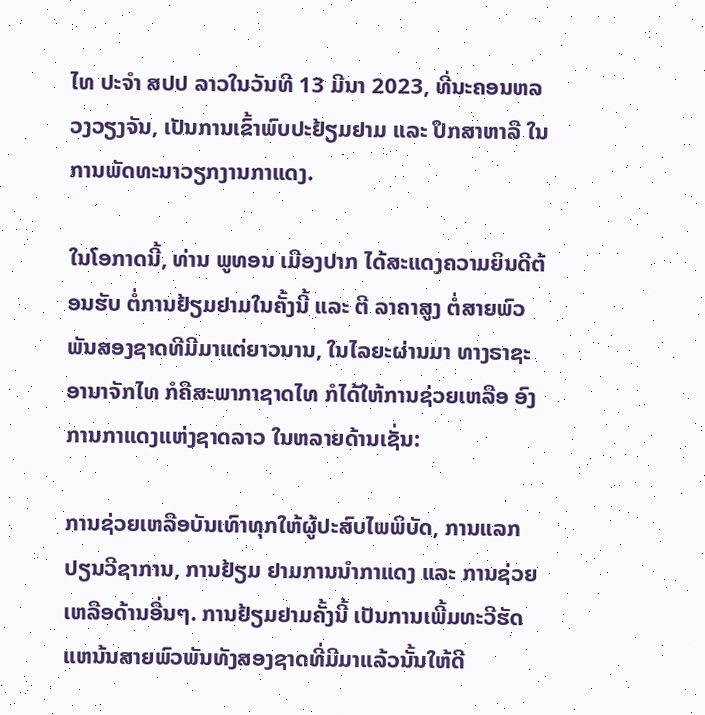ໄທ ປະຈຳ ສປປ ລາວໃນວັນທີ 13 ມີນາ 2023, ທີ່ນະຄອນຫລວງວຽງຈັນ, ເປັນການເຂົ້າພົບປະຢ້ຽມຢາມ ແລະ ປຶກສາຫາລື ໃນການພັດທະນາວຽກງານກາແດງ.

ໃນໂອກາດນີ້, ທ່ານ ພູທອນ ເມືອງປາກ ໄດ້ສະແດງຄວາມຍິນດີຕ້ອນຮັບ ຕໍ່ການຢ້ຽມຢາມໃນຄັ້ງນີ້ ແລະ ຕີ ລາຄາສູງ ຕໍ່ສາຍພົວພັນສອງຊາດທີມີມາແຕ່ຍາວນານ, ໃນໄລຍະຜ່ານມາ ທາງຣາຊະອານາຈັກໄທ ກໍຄືສະພາກາຊາດໄທ ກໍໄດ້ໃຫ້ການຊ່ວຍເຫລືອ ອົງການກາແດງແຫ່ງຊາດລາວ ໃນຫລາຍດ້ານເຊັ່ນ:

ການຊ່ວຍເຫລືອບັນເທົາທຸກໃຫ້ຜູ້ປະສົບໄພພິບັດ, ການແລກປຽນວີຊາການ, ການຢ້ຽມ ຢາມການນຳກາແດງ ແລະ ການຊ່ວຍເຫລືອດ້ານອື່ນໆ. ການຢ້ຽມຢາມຄັ້ງນີ້ ເປັນການເພີ້ມທະວີຮັດແຫນ້ນສາຍພົວພັນທັງສອງຊາດທີ່ມີມາແລ້ວນັ້ນໃຫ້ດີ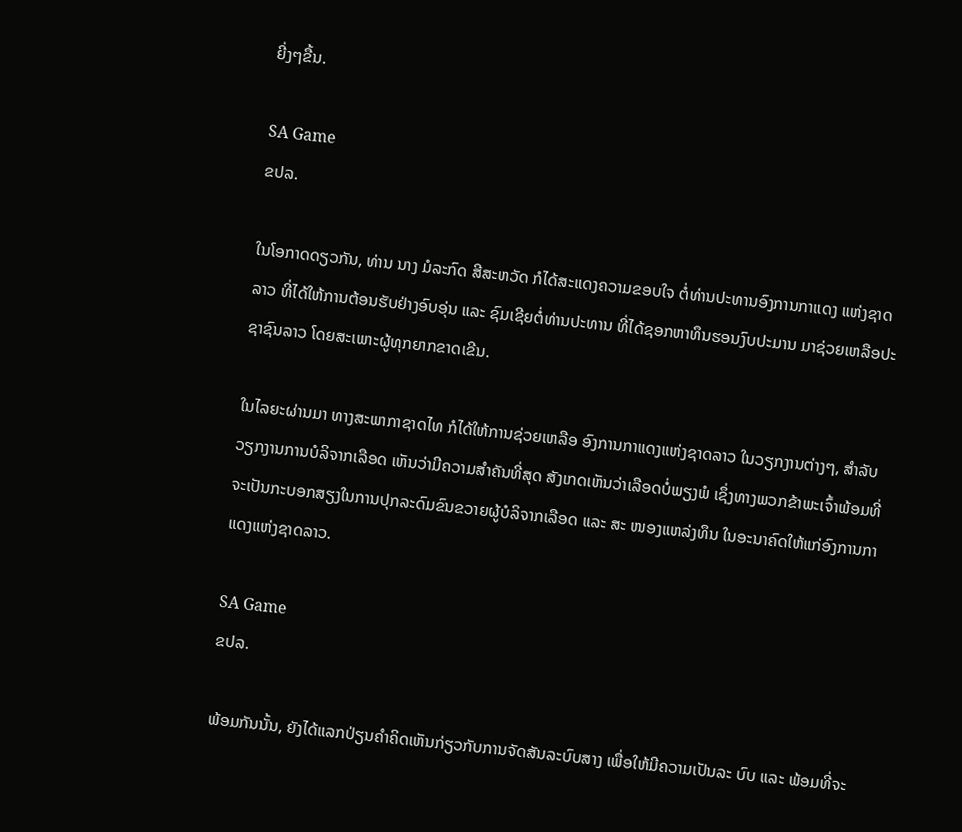ຍີ່ງໆຂື້ນ.

SA Game
ຂປລ.

ໃນໂອກາດດຽວກັນ, ທ່ານ ນາງ ມໍລະກົດ ສີສະຫວັດ ກໍໄດ້ສະແດງຄວາມຂອບໃຈ ຕໍ່ທ່ານປະທານອົງການກາແດງ ແຫ່ງຊາດລາວ ທີ່ໄດ້ໃຫ້ການຕ້ອນຮັບຢ່າງອົບອຸ່ນ ແລະ ຊົມເຊີຍຕໍ່ທ່ານປະທານ ທີ່ໄດ້ຊອກຫາທຶນຮອນງົບປະມານ ມາຊ່ວຍເຫລືອປະຊາຊົນລາວ ໂດຍສະເພາະຜູ້ທຸກຍາກຂາດເຂີນ.

ໃນໄລຍະຜ່ານມາ ທາງສະພາກາຊາດໄທ ກໍໄດ້ໃຫ້ການຊ່ວຍເຫລືອ ອົງການກາແດງແຫ່ງຊາດລາວ ໃນວຽກງານຕ່າງໆ, ສຳລັບວຽກງານການບໍລິຈາກເລືອດ ເຫັນວ່າມີຄວາມສຳຄັນທີ່ສຸດ ສັງເກດເຫັນວ່າເລືອດບໍ່ພຽງພໍ ເຊຶ່ງທາງພວກຂ້າພະເຈົ້າພ້ອມທີ່ຈະເປັນກະບອກສຽງໃນການປຸກລະດົມຂົນຂວາຍຜູ້ບໍລິຈາກເລືອດ ແລະ ສະ ໜອງແຫລ່ງທຶນ ໃນອະນາຄົດໃຫ້ແກ່ອົງການກາແດງແຫ່ງຊາດລາວ.

SA Game
ຂປລ.

ພ້ອມກັນນັ້ນ, ຍັງໄດ້ແລກປ່ຽນຄຳຄິດເຫັນກ່ຽວກັບການຈັດສັນລະບົບສາງ ເພື່ອໃຫ້ມີຄວາມເປັນລະ ບົບ ແລະ ພ້ອມທີ່ຈະ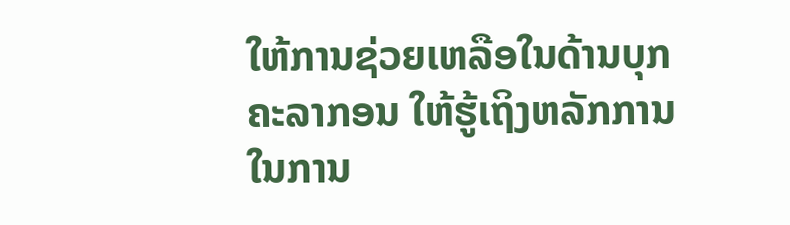ໃຫ້ການຊ່ວຍເຫລືອໃນດ້ານບຸກຄະລາກອນ ໃຫ້ຮູ້ເຖິງຫລັກການ ໃນການ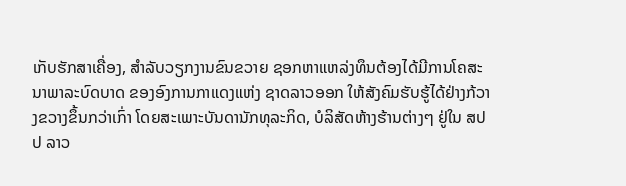ເກັບຮັກສາເຄື່ອງ, ສຳລັບວຽກງານຂົນຂວາຍ ຊອກຫາແຫລ່ງທຶນຕ້ອງໄດ້ມີການໂຄສະນາພາລະບົດບາດ ຂອງອົງການກາແດງແຫ່ງ ຊາດລາວອອກ ໃຫ້ສັງຄົມຮັບຮູ້ໄດ້ຢ່າງກ້ວາງຂວາງຂຶ້ນກວ່າເກົ່າ ໂດຍສະເພາະບັນດານັກທຸລະກິດ, ບໍລິສັດຫ້າງຮ້ານຕ່າງໆ ຢູ່ໃນ ສປປ ລາວ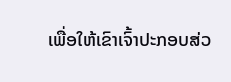ເພື່ອໃຫ້ເຂົາເຈົ້າປະກອບສ່ວ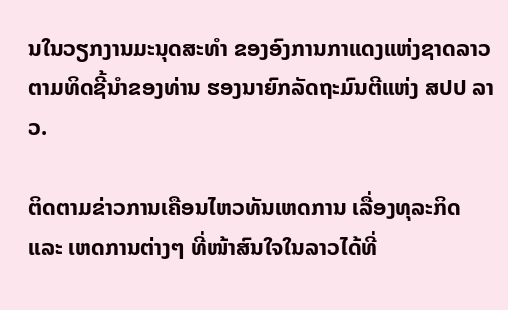ນໃນວຽກງານມະນຸດສະທຳ ຂອງອົງການກາແດງແຫ່ງຊາດລາວ ຕາມທິດຊີ້ນຳຂອງທ່ານ ຮອງນາຍົກລັດຖະມົນຕີແຫ່ງ ສປປ ລາວ.

ຕິດຕາມຂ່າວການເຄືອນໄຫວທັນເຫດການ ເລື່ອງທຸລະກິດ ແລະ ເຫດການຕ່າງໆ ທີ່ໜ້າສົນໃຈໃນລາວໄດ້ທີ່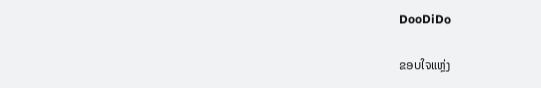DooDiDo

ຂອບໃຈແຫຼ່ງ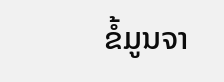ຂໍ້ມູນຈາ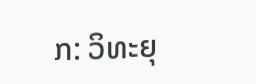ກ: ວິທະຍຸ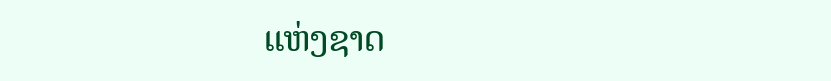ແຫ່ງຊາດ